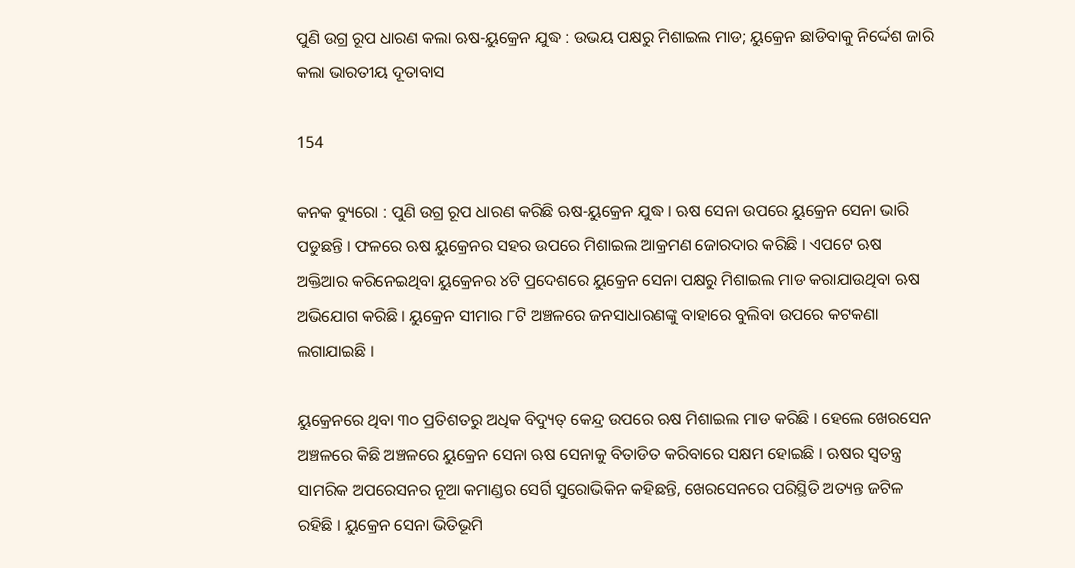ପୁଣି ଉଗ୍ର ରୂପ ଧାରଣ କଲା ଋଷ-ୟୁକ୍ରେନ ଯୁଦ୍ଧ : ଉଭୟ ପକ୍ଷରୁ ମିଶାଇଲ ମାଡ; ୟୁକ୍ରେନ ଛାଡିବାକୁ ନିର୍ଦ୍ଦେଶ ଜାରି କଲା ଭାରତୀୟ ଦୂତାବାସ

154

କନକ ବ୍ୟୁରୋ : ପୁଣି ଉଗ୍ର ରୂପ ଧାରଣ କରିଛି ଋଷ-ୟୁକ୍ରେନ ଯୁଦ୍ଧ । ଋଷ ସେନା ଉପରେ ୟୁକ୍ରେନ ସେନା ଭାରି ପଡୁଛନ୍ତି । ଫଳରେ ଋଷ ୟୁକ୍ରେନର ସହର ଉପରେ ମିଶାଇଲ ଆକ୍ରମଣ ଜୋରଦାର କରିଛି । ଏପଟେ ଋଷ ଅକ୍ତିଆର କରିନେଇଥିବା ୟୁକ୍ରେନର ୪ଟି ପ୍ରଦେଶରେ ୟୁକ୍ରେନ ସେନା ପକ୍ଷରୁ ମିଶାଇଲ ମାଡ କରାଯାଉଥିବା ଋଷ ଅଭିଯୋଗ କରିଛି । ୟୁକ୍ରେନ ସୀମାର ୮ଟି ଅଞ୍ଚଳରେ ଜନସାଧାରଣଙ୍କୁ ବାହାରେ ବୁଲିବା ଉପରେ କଟକଣା ଲଗାଯାଇଛି ।

ୟୁକ୍ରେନରେ ଥିବା ୩୦ ପ୍ରତିଶତରୁ ଅଧିକ ବିଦ୍ୟୁତ୍ କେନ୍ଦ୍ର ଉପରେ ଋଷ ମିଶାଇଲ ମାଡ କରିଛି । ହେଲେ ଖେରସେନ ଅଞ୍ଚଳରେ କିଛି ଅଞ୍ଚଳରେ ୟୁକ୍ରେନ ସେନା ଋଷ ସେନାକୁ ବିତାଡିତ କରିବାରେ ସକ୍ଷମ ହୋଇଛି । ଋଷର ସ୍ୱତନ୍ତ୍ର ସାମରିକ ଅପରେସନର ନୂଆ କମାଣ୍ଡର ସେର୍ଗି ସୁରୋଭିକିନ କହିଛନ୍ତି, ଖେରସେନରେ ପରିସ୍ଥିତି ଅତ୍ୟନ୍ତ ଜଟିଳ ରହିଛି । ୟୁକ୍ରେନ ସେନା ଭିତିଭୂମି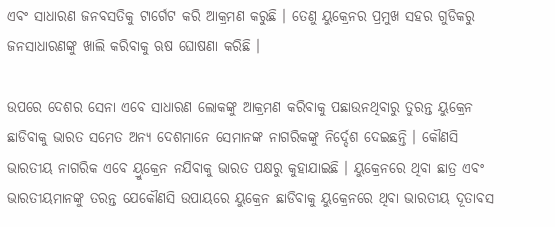ଏବଂ ସାଧାରଣ ଜନବସତିକୁ ଟାର୍ଗେଟ କରି ଆକ୍ରମଣ କରୁଛି । ତେଣୁ ୟୁକ୍ରେନର ପ୍ରମୁଖ ସହର ଗୁଡିକରୁ ଜନସାଧାରଣଙ୍କୁ ଖାଲି କରିବାକୁ ଋଷ ଘୋଷଣା କରିଛି ।

ଉପରେ ଦେଶର ସେନା ଏବେ ସାଧାରଣ ଲୋକଙ୍କୁ ଆକ୍ରମଣ କରିବାକୁ ପଛାଉନଥିବାରୁ ତୁରନ୍ତ ୟୁକ୍ରେନ ଛାଡିବାକୁ ଭାରତ ସମେତ ଅନ୍ୟ ଦେଶମାନେ ସେମାନଙ୍କ ନାଗରିକଙ୍କୁ ନିର୍ଦ୍ଦେଶ ଦେଇଛନ୍ତି । କୌଣସି ଭାରତୀୟ ନାଗରିକ ଏବେ ୟ୍ରୁକ୍ରେନ ନଯିବାକୁ ଭାରତ ପକ୍ଷରୁ କୁହାଯାଇଛି । ୟୁକ୍ରେନରେ ଥିବା ଛାତ୍ର ଏବଂ ଭାରତୀୟମାନଙ୍କୁ ତରନ୍ତ ଯେକୌଣସି ଉପାୟରେ ୟୁକ୍ରେନ ଛାଡିବାକୁ ୟୁକ୍ରେନରେ ଥିବା ଭାରତୀୟ ଦୂତାବସ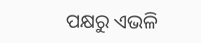ପକ୍ଷରୁ ଏଭଳି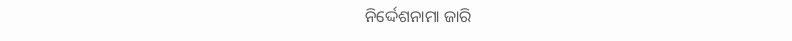ନିର୍ଦ୍ଦେଶନାମା ଜାରି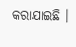କରାଯାଇଛି ।